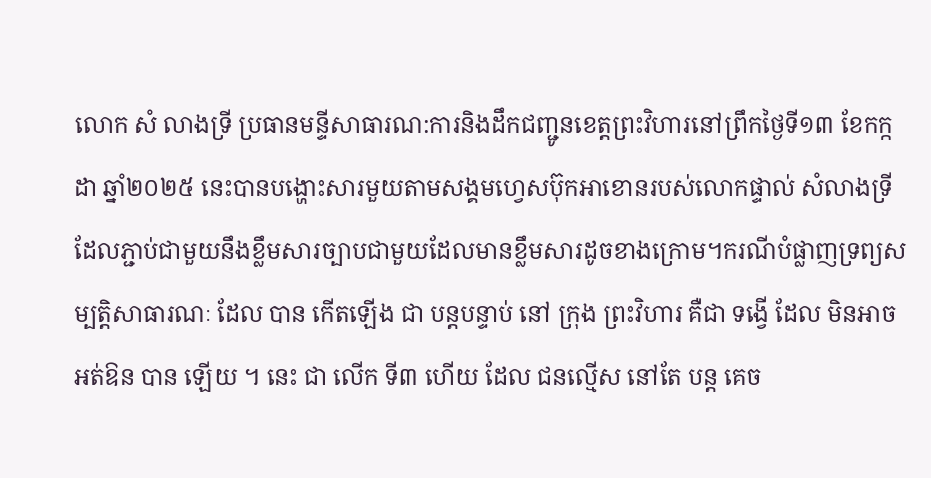លោក សំ លាងទ្រី ប្រធានមន្ទីសាធារណ:ការនិងដឹកជញ្ជូនខេត្តព្រះវិហារនៅព្រឹកថ្ងៃទី១៣ ខែកក្កដា ឆ្នាំ២០២៥ នេះបានបង្ហោះសារមួយតាមសង្គមហ្វេសប៊ុកអាខោនរបស់លោកផ្ទាល់ សំលាងទ្រីដែលភ្ជាប់ជាមួយនឹងខ្លឹមសារច្បាបជាមួយដែលមានខ្លឹមសារដូចខាងក្រោម។ករណីបំផ្លាញទ្រព្យសម្បត្តិសាធារណៈ ដែល បាន កើតឡើង ជា បន្តបន្ទាប់ នៅ ក្រុង ព្រះវិហារ គឺជា ទង្វើ ដែល មិនអាច អត់ឱន បាន ឡើយ ។ នេះ ជា លើក ទី៣ ហើយ ដែល ជនល្មើស នៅតែ បន្ត គេច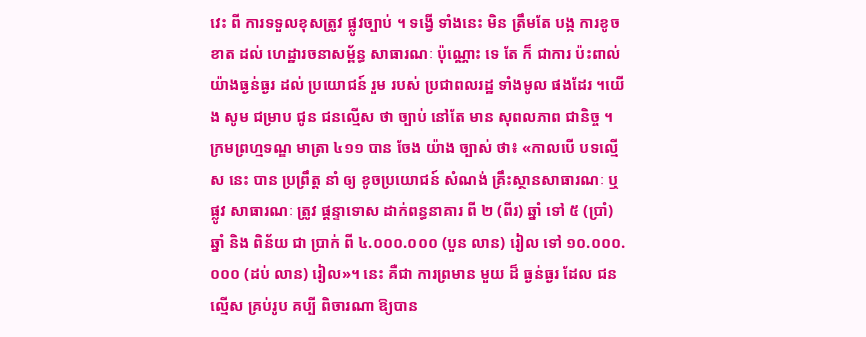វេះ ពី ការទទួលខុសត្រូវ ផ្លូវច្បាប់ ។ ទង្វើ ទាំងនេះ មិន ត្រឹមតែ បង្ក ការខូចខាត ដល់ ហេដ្ឋារចនាសម្ព័ន្ធ សាធារណៈ ប៉ុណ្ណោះ ទេ តែ ក៏ ជាការ ប៉ះពាល់ យ៉ាងធ្ងន់ធ្ងរ ដល់ ប្រយោជន៍ រួម របស់ ប្រជាពលរដ្ឋ ទាំងមូល ផងដែរ ។យើង សូម ជម្រាប ជូន ជនល្មើស ថា ច្បាប់ នៅតែ មាន សុពលភាព ជានិច្ច ។ ក្រមព្រហ្មទណ្ឌ មាត្រា ៤១១ បាន ចែង យ៉ាង ច្បាស់ ថា៖ «កាលបើ បទល្មើស នេះ បាន ប្រព្រឹត្ត នាំ ឲ្យ ខូចប្រយោជន៍ សំណង់ គ្រឹះស្ថានសាធារណៈ ឬ ផ្លូវ សាធារណៈ ត្រូវ ផ្តន្ទាទោស ដាក់ពន្ធនាគារ ពី ២ (ពីរ) ឆ្នាំ ទៅ ៥ (ប្រាំ) ឆ្នាំ និង ពិន័យ ជា ប្រាក់ ពី ៤.០០០.០០០ (បួន លាន) រៀល ទៅ ១០.០០០.០០០ (ដប់ លាន) រៀល»។ នេះ គឺជា ការព្រមាន មួយ ដ៏ ធ្ងន់ធ្ងរ ដែល ជនល្មើស គ្រប់រូប គប្បី ពិចារណា ឱ្យបាន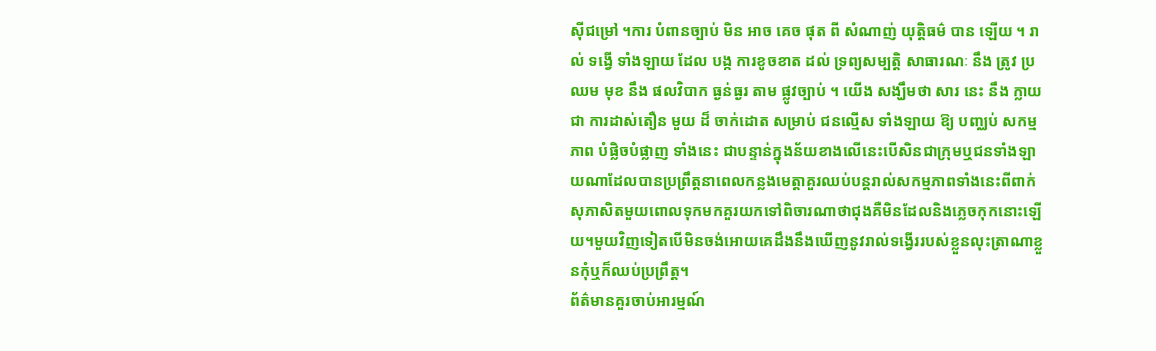ស៊ីជម្រៅ ។ការ បំពានច្បាប់ មិន អាច គេច ផុត ពី សំណាញ់ យុត្តិធម៌ បាន ឡើយ ។ រាល់ ទង្វើ ទាំងឡាយ ដែល បង្ក ការខូចខាត ដល់ ទ្រព្យសម្បត្តិ សាធារណៈ នឹង ត្រូវ ប្រឈម មុខ នឹង ផលវិបាក ធ្ងន់ធ្ងរ តាម ផ្លូវច្បាប់ ។ យើង សង្ឃឹមថា សារ នេះ នឹង ក្លាយជា ការដាស់តឿន មួយ ដ៏ ចាក់ដោត សម្រាប់ ជនល្មើស ទាំងឡាយ ឱ្យ បញ្ឈប់ សកម្មភាព បំផ្លិចបំផ្លាញ ទាំងនេះ ជាបន្ទាន់ក្នុងន័យខាងលើនេះបើសិនជាក្រុមឬជនទាំងឡាយណាដែលបានប្រព្រឹត្តនាពេលកន្លងមេត្តាគួរឈប់បន្តរាល់សកម្មភាពទាំងនេះពីពាក់សុភាសិតមួយពោលទុកមកគួរយកទៅពិចារណាថាជុងគឺមិនដែលនិងភ្លេចកុកនោះឡើយ។មួយវិញទៀតបើមិនចង់អោយគេដឹងនឹងឃើញនូវរាល់ទង្វើររបស់ខ្លួនលុះត្រាណាខ្លួនកុំឬក៏ឈប់ប្រព្រឹត្ត។
ព័ត៌មានគួរចាប់អារម្មណ៍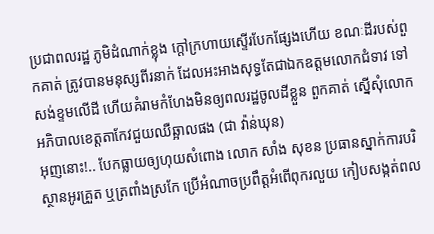ប្រជាពលរដ្ឋ ភូមិដំណាក់ខ្លុង ក្តៅក្រហាយស្ទើរបែកផ្សែងហើយ ខណៈដីរបស់ពួកគាត់ ត្រូវបានមនុស្សពីរនាក់ ដែលអះអាងសុទ្ធតែជាឯកឧត្តមលោកជំទាវ ទៅសង់ខ្ទមលើដី ហើយគំរាមកំហែងមិនឲ្យពលរដ្ឋចូលដីខ្លួន ពួកគាត់ ស្នើសុំលោកអភិបាលខេត្តតាកែវជួយឈឺឆ្អាលផង (ជា វ៉ាន់ឃុន)
អុញនោះ!.. បែកធ្លាយឲ្យហុយសំពោង លោក សាំង សុខន ប្រធានស្នាក់ការបរិស្ថានអូរគ្រួត ឬត្រពាំងស្រកែ ប្រើអំណាចប្រពឹត្តអំពើពុករលួយ កៀបសង្កត់ពល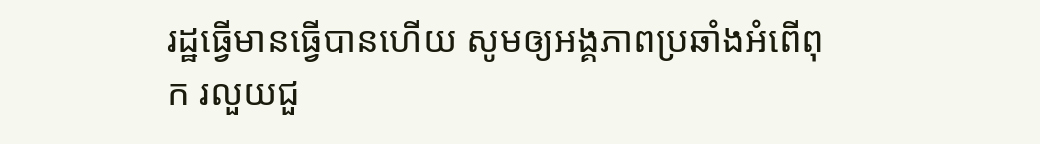រដ្ឋធ្វើមានធ្វើបានហើយ សូមឲ្យអង្គភាពប្រឆាំងអំពើពុក រលួយជួ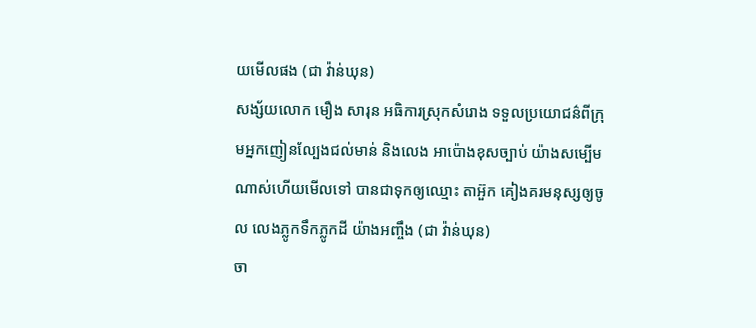យមើលផង (ជា វ៉ាន់ឃុន)
សង្ស័យលោក មឿង សារុន អធិការស្រុកសំរោង ទទួលប្រយោជន៌ពីក្រុមអ្នកញៀនល្បែងជល់មាន់ និងលេង អាប៉ោងខុសច្បាប់ យ៉ាងសម្បើមណាស់ហើយមើលទៅ បានជាទុកឲ្យឈ្មោះ តាអ៊ួក គៀងគរមនុស្សឲ្យចូល លេងភ្លូកទឹកភ្លូកដី យ៉ាងអញ្ចឹង (ជា វ៉ាន់ឃុន)
ចា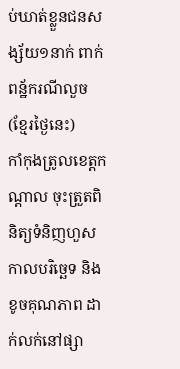ប់ឃាត់ខ្លួនជនសង្ស័យ១នាក់ ពាក់ពន្ឋ័ករណីលួច (ខ្មែរថ្ងៃនេះ)
កាំកុងត្រូលខេត្តកណ្ដាល ចុះត្រួតពិនិត្យទំនិញហួសកាលបរិច្ឆេទ និងខូចគុណភាព ដាក់លក់នៅផ្សា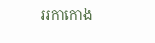ររកាកោង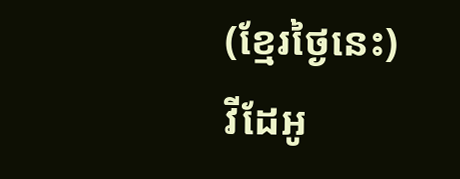(ខ្មែរថ្ងៃនេះ)
វីដែអូ